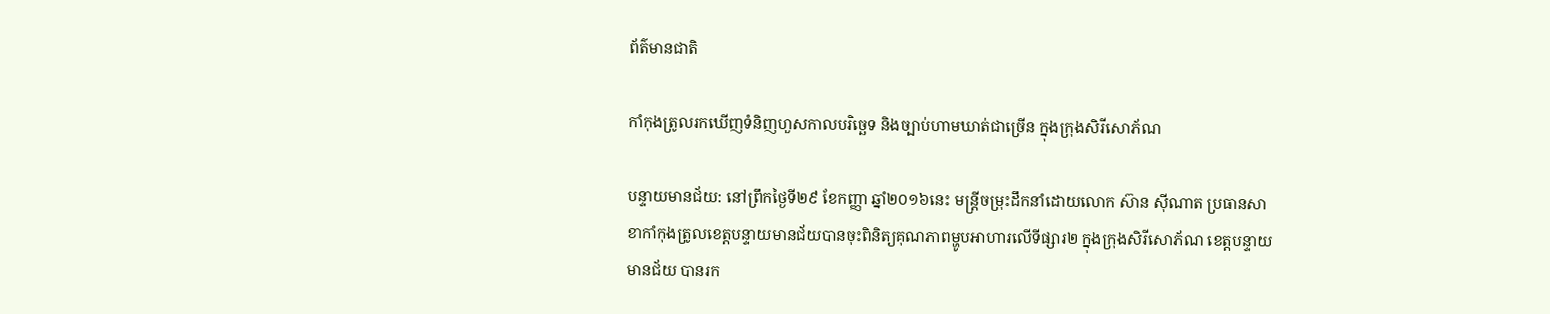ព័ត៌មានជាតិ

កាំកុងត្រូលរកឃើញទំនិញហួសកាលបរិច្ឆេទ និងច្បាប់ហាមឃាត់ជាច្រើន ក្នុងក្រុងសិរីសោភ័ណ

បន្ទាយមានជ័យ: នៅព្រឹកថ្ងៃទី២៩ ខែកញ្ញា ឆ្នាំ២០១៦នេះ មន្ត្រីចម្រុះដឹកនាំដោយលោក ស៊ាន ស៊ីណាត ប្រធានសាខាកាំកុងត្រូលខេត្តបន្ទាយមានជ័យបានចុះពិនិត្យគុណភាពម្ហូបអាហារលើទីផ្សារ២ ក្នុងក្រុងសិរីសោភ័ណ ខេត្តបន្ទាយមានជ័យ បានរក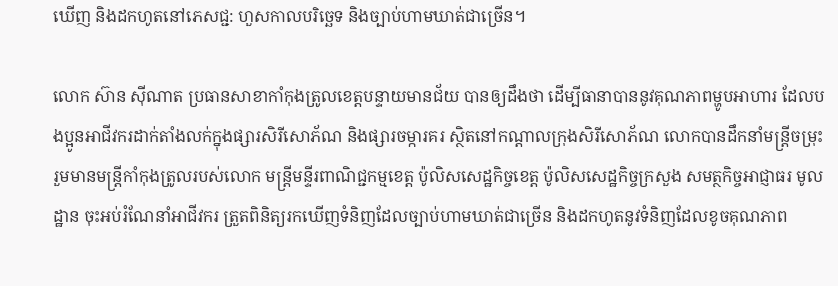ឃើញ និងដកហូតនៅភេសជ្ជ: ហួសកាលបរិច្ឆេទ និងច្បាប់ហាមឃាត់ជាច្រើន។

លោក ស៊ាន ស៊ីណាត ប្រធានសាខាកាំកុងត្រូលខេត្តបន្ទាយមានជ័យ បានឲ្យដឹងថា ដើម្បីធានាបាននូវគុណភាពម្ហូបអាហារ ដែលបងប្អូនអាជីវករដាក់តាំងលក់ក្នុងផ្សារសិរីសោភ័ណ និងផ្សារចម្ការគរ ស្ថិតនៅកណ្តាលក្រុងសិរីសោភ័ណ លោកបានដឹកនាំមន្ត្រីចម្រុះ រួមមានមន្ត្រីកាំកុងត្រូលរបស់លោក មន្ត្រីមន្ទីរពាណិជ្ជកម្មខេត្ត ប៉ូលិសសេដ្ឋកិច្ចខេត្ត ប៉ូលិសសេដ្ឋកិច្ចក្រសួង សមត្ថកិច្ចអាជ្ញាធរ មូលដ្ឋាន ចុះអប់រំណែនាំអាជីវករ ត្រួតពិនិត្យរកឃើញទំនិញដែលច្បាប់ហាមឃាត់ជាច្រើន និងដកហូតនូវទំនិញដែលខូចគុណភាព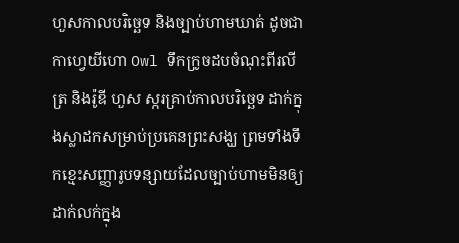ហួសកាលបរិច្ឆេទ និងច្បាប់ហាមឃាត់ ដូចជា កាហ្វេយីហោ Owl ទឹកក្រូចដបចំណុះពីរលីត្រ និងរ៉ូឌី ហួស ស្ករគ្រាប់កាលបរិច្ឆេទ ដាក់ក្នុងស្លាដកសម្រាប់ប្រគេនព្រះសង្ឃ ព្រមទាំងទឹកខ្មេះសញ្ញារូបទន្សាយដែលច្បាប់ហាមមិនឲ្យដាក់លក់ក្នុង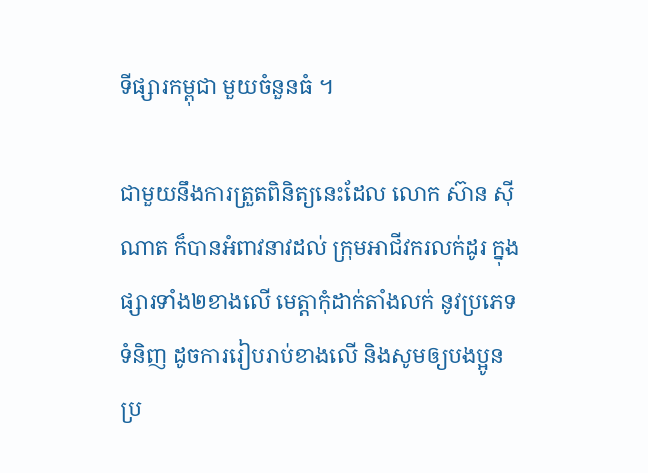ទីផ្សារកម្ពុជា មួយចំនួនធំ ។

ជាមួយនឹងការត្រួតពិនិត្យនេះដែល លោក ស៊ាន ស៊ីណាត ក៏បានអំពាវនាវដល់ ក្រុមអាជីវករលក់ដូរ ក្នុងផ្សារទាំង២ខាងលើ មេត្តាកុំដាក់តាំងលក់ នូវប្រភេទទំនិញ ដូចការរៀបរាប់ខាងលើ និងសូមឲ្យបងប្អូនប្រ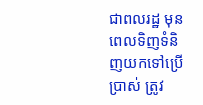ជាពលរដ្ឋ មុនពេលទិញទំនិញយកទៅប្រើប្រាស់ ត្រូវ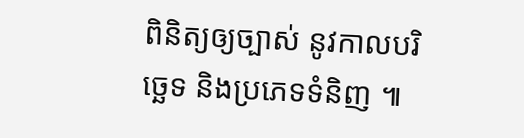ពិនិត្យឲ្យច្បាស់ នូវកាលបរិច្ឆេទ និងប្រភេទទំនិញ ៕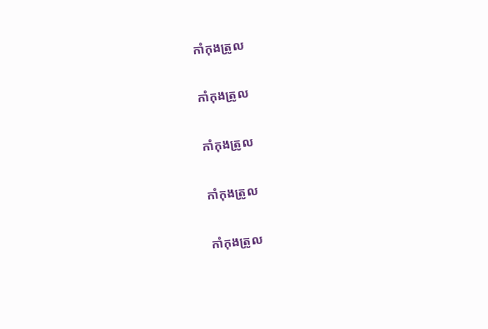កាំកុងត្រូល

កាំកុងត្រូល

កាំកុងត្រូល

កាំកុងត្រូល

កាំកុងត្រូល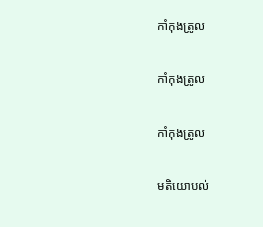កាំកុងត្រូល

កាំកុងត្រូល

កាំកុងត្រូល

មតិយោបល់